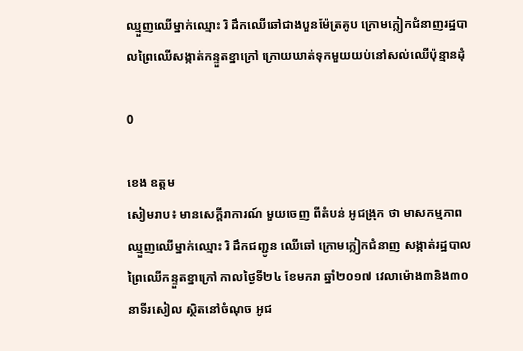ឈ្មួញឈើម្នាក់ឈ្មោះ រិ ដឹកឈើឆៅជាងបួនម៉ែត្រគូប ក្រោមក្លៀកជំនាញរដ្ឋបាលព្រៃឈើសង្កាត់កន្ទួតខ្នាក្រៅ ក្រោយឃាត់ទុកមួយយប់នៅសល់ឈើប៉ុន្មានដុំ

0

ខេង ឧត្តម
សៀមរាប៖ មានសេក្តីរាការណ៍ មួយចេញ ពីតំបន់ អូជង្រុក ថា មាសកម្មភាព ឈ្មួញឈើម្នាក់ឈ្មោះ រិ ដឹកជញ្ជូន ឈើឆៅ ក្រោមក្លៀកជំនាញ សង្កាត់រដ្ឋបាលព្រៃឈើកន្ទួតខ្នាក្រៅ កាលថ្ងៃទី២៤ ខែមករា ឆ្នាំ២០១៧ វេលាម៉ោង៣និង៣០នាទីរសៀល ស្ថិតនៅចំណុច អូជ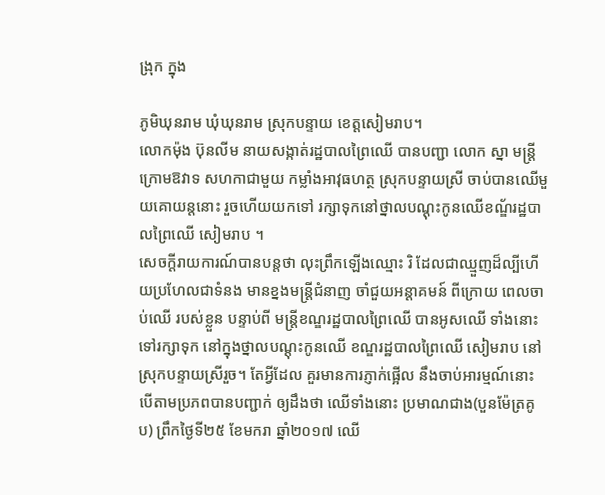ង្រុក ក្នុង

ភូមិឃុនរាម ឃុំឃុនរាម ស្រុកបន្ទាយ ខេត្តសៀមរាប។
លោកម៉ុង ប៊ុនលីម នាយសង្កាត់រដ្ឋបាលព្រៃឈើ បានបញ្ជា លោក ស្នា មន្តី្រក្រោមឱវាទ សហកាជាមួយ កម្លាំងអាវុធហត្ថ ស្រុកបន្ទាយស្រី ចាប់បានឈើមួយគោយន្តនោះ រួចហើយយកទៅ រក្សាទុកនៅថ្នាលបណ្តុះកូនឈើខណ្ឌ័រដ្ឋបាលព្រៃឈើ សៀមរាប ។
សេចក្តីរាយការណ៍បានបន្តថា លុះព្រឹកឡើងឈ្មោះ រិ ដែលជាឈ្មួញដ៏ល្បីហើយប្រហែលជាទំនង មានខ្នងមន្ត្រីជំនាញ ចាំជួយអន្តាគមន៍ ពីក្រោយ ពេលចាប់ឈើ របស់ខ្លួន បន្ទាប់ពី មន្ត្រីខណ្ឌរដ្ឋបាលព្រៃឈើ បានអូសឈើ ទាំងនោះ ទៅរក្សាទុក នៅក្នុងថ្នាលបណ្តុះកូនឈើ ខណ្ឌរដ្ឋបាលព្រៃឈើ សៀមរាប នៅស្រុកបន្ទាយស្រីរួច។ តែអ្វីដែល គួរមានការភ្ញាក់ផ្អើល នឹងចាប់អារម្មណ៍នោះ បើតាមប្រភពបានបញ្ជាក់ ឲ្យដឹងថា ឈើទាំងនោះ ប្រមាណជាង(បួនម៉ែត្រគូប) ព្រឹកថ្ងៃទី២៥ ខែមករា ឆ្នាំ២០១៧ ឈើ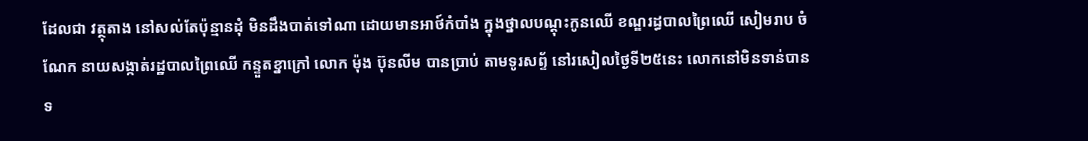ដែលជា វត្ថុតាង នៅសល់តែប៉ុន្មានដុំ មិនដឹងបាត់ទៅណា ដោយមានអាថ៍កំបាំង ក្នុងថ្នាលបណ្តុះកូនឈើ ខណ្ឌរដ្ធបាលព្រៃឈើ សៀមរាប ចំណែក នាយសង្កាត់រដ្ឋបាលព្រៃឈើ កន្ទួតខ្នាក្រៅ លោក ម៉ុង ប៊ុនលីម បានប្រាប់ តាមទូរសព្ទ័ នៅរសៀលថ្ងៃទី២៥នេះ លោកនៅមិនទាន់បាន ទ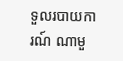ទួលរបាយការណ៍ ណាមួ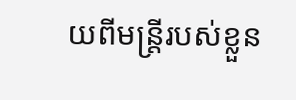យពីមន្ត្រីរបស់ខ្លួន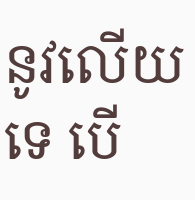នូវលើយទេ បើ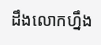ដឹងលោកហ្នឹង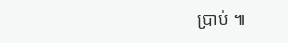ប្រាប់ ៕